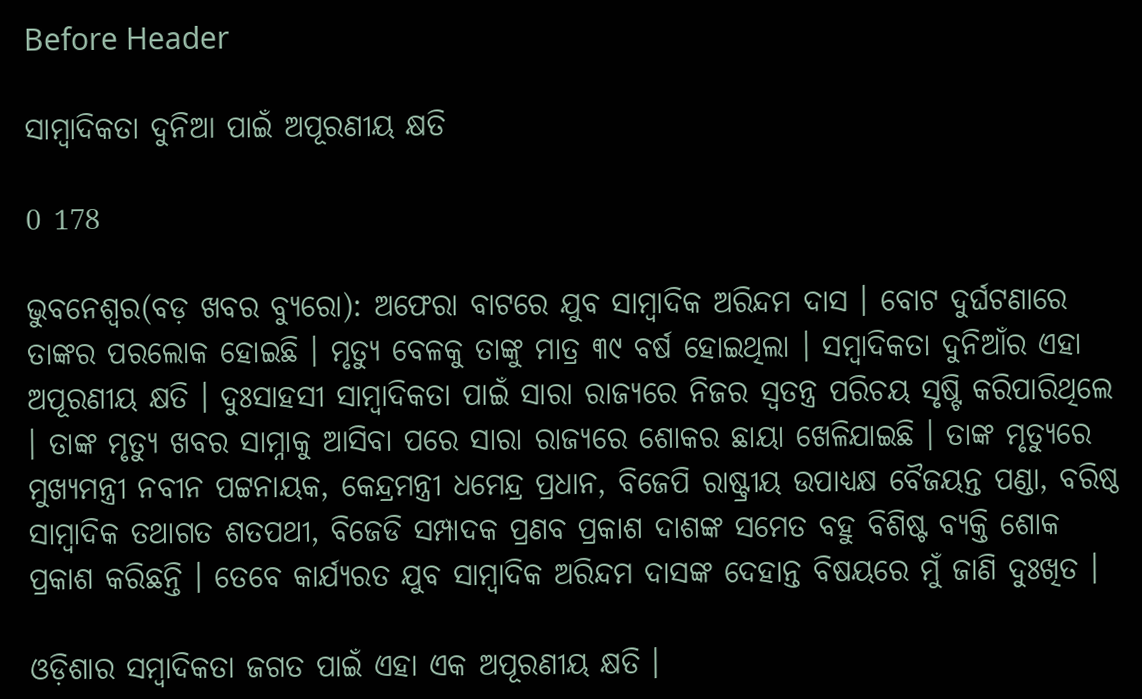Before Header

ସାମ୍ବାଦିକତା ଦୁନିଆ ପାଇଁ ଅପୂରଣୀୟ କ୍ଷତି

0 178

ଭୁବନେଶ୍ୱର(ବଡ଼ ଖବର ବ୍ୟୁରୋ): ଅଫେରା ବାଟରେ ଯୁବ ସାମ୍ବାଦିକ ଅରିନ୍ଦମ ଦାସ । ବୋଟ ଦୁର୍ଘଟଣାରେ ତାଙ୍କର ପରଲୋକ ହୋଇଛି । ମୃତ୍ୟୁ ବେଳକୁ ତାଙ୍କୁ ମାତ୍ର ୩୯ ବର୍ଷ ହୋଇଥିଲା । ସମ୍ବାଦିକତା ଦୁନିଆଁର ଏହା ଅପୂରଣୀୟ କ୍ଷତି । ଦୁଃସାହସୀ ସାମ୍ବାଦିକତା ପାଇଁ ସାରା ରାଜ୍ୟରେ ନିଜର ସ୍ୱତନ୍ତ୍ର ପରିଚୟ ସୃଷ୍ଟି କରିପାରିଥିଲେ । ତାଙ୍କ ମୃତ୍ୟୁ ଖବର ସାମ୍ନାକୁ ଆସିବା ପରେ ସାରା ରାଜ୍ୟରେ ଶୋକର ଛାୟା ଖେଳିଯାଇଛି । ତାଙ୍କ ମୃତ୍ୟୁରେ ମୁଖ୍ୟମନ୍ତ୍ରୀ ନବୀନ ପଟ୍ଟନାୟକ, କେନ୍ଦ୍ରମନ୍ତ୍ରୀ ଧମେନ୍ଦ୍ର ପ୍ରଧାନ, ବିଜେପି ରାଷ୍ଟ୍ରୀୟ ଉପାଧ୍ୟକ୍ଷ ବୈଜୟନ୍ତ ପଣ୍ଡା, ବରିଷ୍ଠ ସାମ୍ବାଦିକ ତଥାଗତ ଶତପଥୀ, ବିଜେଡି ସମ୍ପାଦକ ପ୍ରଣବ ପ୍ରକାଶ ଦାଶଙ୍କ ସମେତ ବହୁ ବିଶିଷ୍ଟ ବ୍ୟକ୍ତି ଶୋକ ପ୍ରକାଶ କରିଛନ୍ତି । ତେବେ କାର୍ଯ୍ୟରତ ଯୁବ ସାମ୍ବାଦିକ ଅରିନ୍ଦମ ଦାସଙ୍କ ଦେହାନ୍ତ ବିଷୟରେ ମୁଁ ଜାଣି ଦୁଃଖିତ ।

ଓଡ଼ିଶାର ସମ୍ବାଦିକତା ଜଗତ ପାଇଁ ଏହା ଏକ ଅପୂରଣୀୟ କ୍ଷତି ।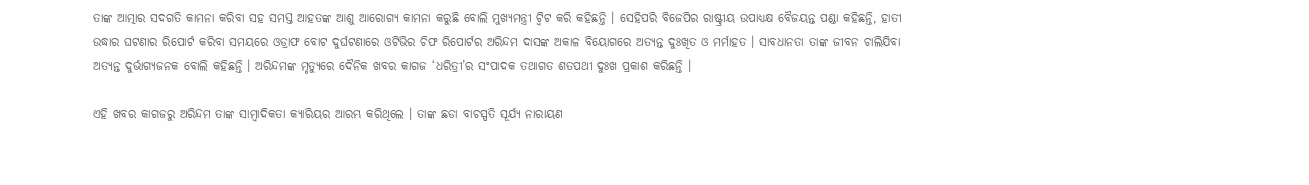ତାଙ୍କ ଆତ୍ମାର ସଦଗତି କାମନା କରିବା ସହ ସମସ୍ତ ଆହତଙ୍କ ଆଶୁ ଆରୋଗ୍ୟ କାମନା କରୁଛି ବୋଲି ମୁଖ୍ୟମନ୍ତ୍ରୀ ଟ୍ୱିଟ କରି କହିଛନ୍ତି । ସେହିପରି ବିଜେପିର ରାଷ୍ଟ୍ରୀୟ ଉପାଧ୍ୟକ୍ଷ ବୈଜୟନ୍ତ ପଣ୍ଡା କହିଛନ୍ତି, ହାତୀ ଉଦ୍ଧାର ଘଟଣାର ରିପୋର୍ଟ କରିବା ସମୟରେ ଓଡ୍ରାଫ ବୋଟ ଦୁର୍ଘଟଣାରେ ଓଟିଭିର ଚିଫ ରିପୋର୍ଟର ଅରିନ୍ଦମ ଦାସଙ୍କ ଅକାଳ ବିୟୋଗରେ ଅତ୍ୟନ୍ତ ଦୁଃଖିତ ଓ ମର୍ମାହତ । ସାବଧାନତା ତାଙ୍କ ଜୀବନ ଚାଲିଯିବା ଅତ୍ୟନ୍ତ ଦୁର୍ଭାଗ୍ୟଜନକ ବୋଲି କହିଛନ୍ତି । ଅରିନ୍ଦମଙ୍କ ମୃତ୍ୟୁରେ ଦୈନିକ ଖବର କାଗଜ ‘ଧରିତ୍ରୀ’ର ସଂପାଦକ ତଥାଗତ ଶତପଥୀ ଦୁଃଖ ପ୍ରକାଶ କରିଛନ୍ତି ।

ଏହି ଖବର କାଗଜରୁ ଅରିନ୍ଦମ ତାଙ୍କ ସାମ୍ବାଦିକତା କ୍ୟାରିୟର ଆରମ୍ଭ କରିଥିଲେ । ତାଙ୍କ ଛଡା ବାଚସ୍ପତି ସୂର୍ଯ୍ୟ ନାରାୟଣ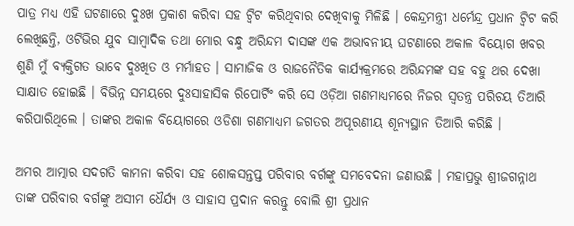ପାତ୍ର ମଧ୍ୟ ଏହି ଘଟଣାରେ ଦୁଃଖ ପ୍ରକାଶ କରିବା ସହ ଟ୍ୱିଟ କରିଥିବାର ଦେଖିବାକୁ ମିଳିଛି । କେନ୍ଦ୍ରମନ୍ତ୍ରୀ ଧର୍ମେନ୍ଦ୍ର ପ୍ରଧାନ ଟ୍ୱିଟ କରି ଲେଖିଛନ୍ତି, ଓଟିଭିର ଯୁବ ସାମ୍ବାଦିକ ତଥା ମୋର ବନ୍ଧୁ ଅରିନ୍ଦମ ଦାସଙ୍କ ଏକ ଅଭାବନୀୟ ଘଟଣାରେ ଅକାଳ ବିୟୋଗ ଖବର ଶୁଣି ମୁଁ ବ୍ୟକ୍ତିଗତ ଭାବେ ଦୁଃଖିତ ଓ ମର୍ମାହତ । ସାମାଜିକ ଓ ରାଜନୈତିକ କାର୍ଯ୍ୟକ୍ରମରେ ଅରିନ୍ଦମଙ୍କ ସହ ବହୁ ଥର ଦେଖା ସାକ୍ଷାତ ହୋଇଛି । ବିଭିନ୍ନ ସମୟରେ ଦୁଃସାହାସିକ ରିପୋର୍ଟିଂ କରି ସେ ଓଡ଼ିଆ ଗଣମାଧ୍ୟମରେ ନିଜର ସ୍ୱତନ୍ତ୍ର ପରିଚୟ ତିଆରି କରିପାରିଥିଲେ । ତାଙ୍କର ଅକାଳ ବିୟୋଗରେ ଓଡିଶା ଗଣମାଧ୍ୟମ ଜଗତର ଅପୂରଣୀୟ ଶୂନ୍ୟସ୍ଥାନ ତିଆରି କରିଛି ।

ଅମର ଆତ୍ମାର ସଦଗତି କାମନା କରିବା ସହ ଶୋକସନ୍ତପ୍ତ ପରିବାର ବର୍ଗଙ୍କୁ ସମବେଦନା ଜଣାଉଛି । ମହାପ୍ରଭୁ ଶ୍ରୀଜଗନ୍ନାଥ ତାଙ୍କ ପରିବାର ବର୍ଗଙ୍କୁ ଅସୀମ ଧୈର୍ଯ୍ୟ ଓ ସାହାସ ପ୍ରଦାନ କରନ୍ତୁ ବୋଲି ଶ୍ରୀ ପ୍ରଧାନ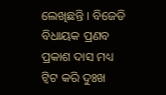ଲେଖିଛନ୍ତି । ବିଜେଡି ବିଧାୟକ ପ୍ରଣବ ପ୍ରକାଶ ଦାସ ମଧ୍ୟ ଟ୍ୱିଟ କରି ଦୁଃଖ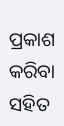ପ୍ରକାଶ କରିବା ସହିତ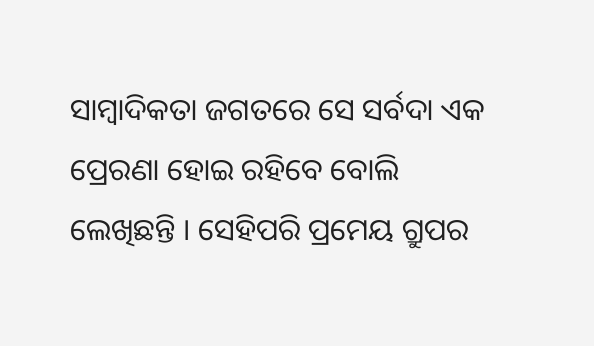ସାମ୍ବାଦିକତା ଜଗତରେ ସେ ସର୍ବଦା ଏକ ପ୍ରେରଣା ହୋଇ ରହିବେ ବୋଲି ଲେଖିଛନ୍ତି । ସେହିପରି ପ୍ରମେୟ ଗ୍ରୁପର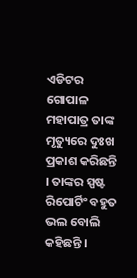ଏଡିଟର ଗୋପାଳ ମହାପାତ୍ର ତାଙ୍କ ମୃତ୍ୟୁରେ ଦୁଃଖ ପ୍ରକାଶ କରିଛନ୍ତି । ତାଙ୍କର ସ୍ପଷ୍ଟ ରିପୋର୍ଟିଂ ବହୁତ ଭଲ ବୋଲି କହିଛନ୍ତି ।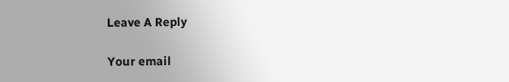Leave A Reply

Your email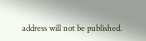address will not be published.